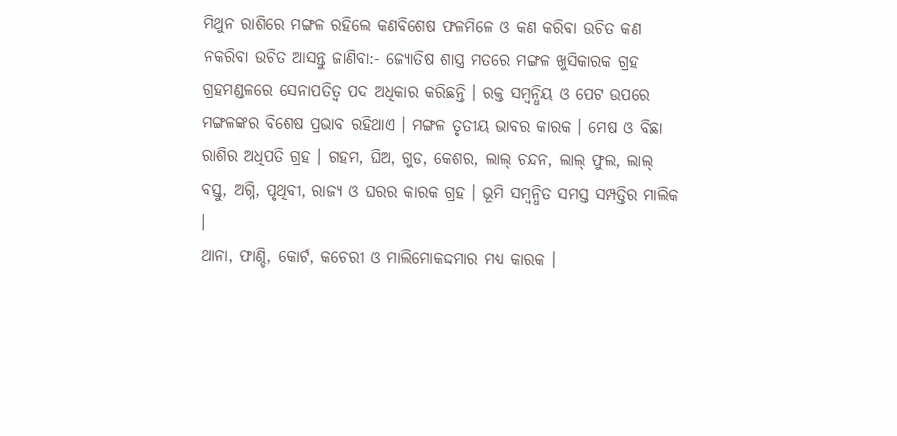ମିଥୁନ ରାଶିରେ ମଙ୍ଗଳ ରହିଲେ କଣବିଶେଷ ଫଳମିଳେ ଓ କଣ କରିବା ଉଚିତ କଣ ନକରିବା ଉଚିତ ଆସନ୍ତୁ ଜାଣିବା:- ଜ୍ୟୋତିଷ ଶାସ୍ତ୍ର ମତରେ ମଙ୍ଗଳ ଖୁସିକାରକ ଗ୍ରହ ଗ୍ରହମଣ୍ଡଳରେ ସେନାପତିତ୍ୱ ପଦ ଅଧିକାର କରିଛନ୍ତି । ରକ୍ତ ସମ୍ବନ୍ଧିୟ ଓ ପେଟ ଉପରେ ମଙ୍ଗଳଙ୍କର ବିଶେଷ ପ୍ରଭାବ ରହିଥାଏ । ମଙ୍ଗଳ ତୃତୀୟ ଭାବର କାରକ । ମେଷ ଓ ବିଛା ରାଶିର ଅଧିପତି ଗ୍ରହ । ଗହମ, ଘିଅ, ଗୁଡ, କେଶର, ଲାଲ୍ ଚନ୍ଦନ, ଲାଲ୍ ଫୁଲ, ଲାଲ୍ ବସ୍ତୁ, ଅଗ୍ନି, ପୃଥିବୀ, ରାଜ୍ୟ ଓ ଘରର କାରକ ଗ୍ରହ । ଭୂମି ସମ୍ବନ୍ଧିତ ସମସ୍ତ ସମ୍ପତ୍ତିର ମାଲିକ ।
ଥାନା, ଫାଣ୍ଡି, କୋର୍ଟ, କଚେରୀ ଓ ମାଲିମୋକଦ୍ଦମାର ମଧ୍ୟ କାରକ ।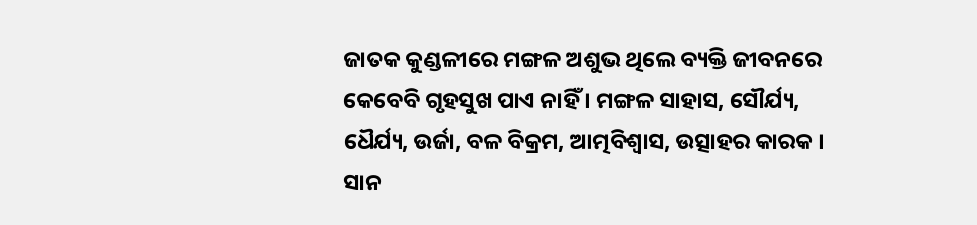ଜାତକ କୁଣ୍ଡଳୀରେ ମଙ୍ଗଳ ଅଶୁଭ ଥିଲେ ବ୍ୟକ୍ତି ଜୀବନରେ କେବେବି ଗୃହସୁଖ ପାଏ ନାହିଁ । ମଙ୍ଗଳ ସାହାସ, ସୌର୍ଯ୍ୟ, ଧୈର୍ଯ୍ୟ, ଉର୍ଜା, ବଳ ବିକ୍ରମ, ଆତ୍ମବିଶ୍ୱାସ, ଉତ୍ସାହର କାରକ । ସାନ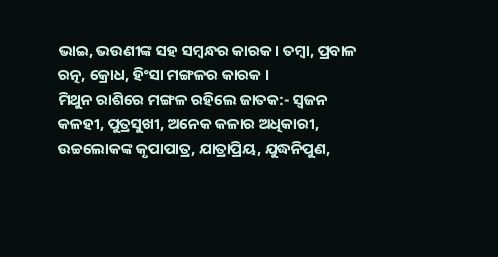ଭାଇ, ଭଉଣୀଙ୍କ ସହ ସମ୍ବନ୍ଧର କାରକ । ତମ୍ବା, ପ୍ରବାଳ ରତ୍ନ, କ୍ରୋଧ, ହିଂସା ମଙ୍ଗଳର କାରକ ।
ମିଥୁନ ରାଶିରେ ମଙ୍ଗଳ ରହିଲେ ଜାତକ:- ସ୍ୱଜନ କଳହୀ, ପୁତ୍ରସୁଖୀ, ଅନେକ କଳାର ଅଧିକାରୀ, ଉଚ୍ଚଲୋକଙ୍କ କୃପାପାତ୍ର, ଯାତ୍ରାପ୍ରିୟ, ଯୁଦ୍ଧନିପୁଣ,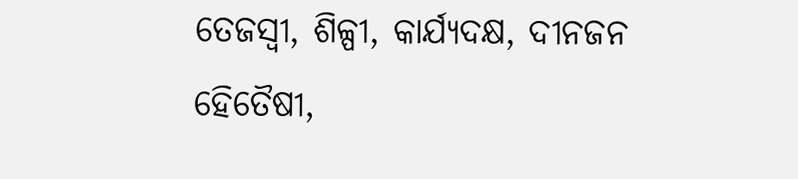ତେଜସ୍ୱୀ, ଶିଳ୍ପୀ, କାର୍ଯ୍ୟଦକ୍ଷ, ଦୀନଜନ ହେିତୈଷୀ,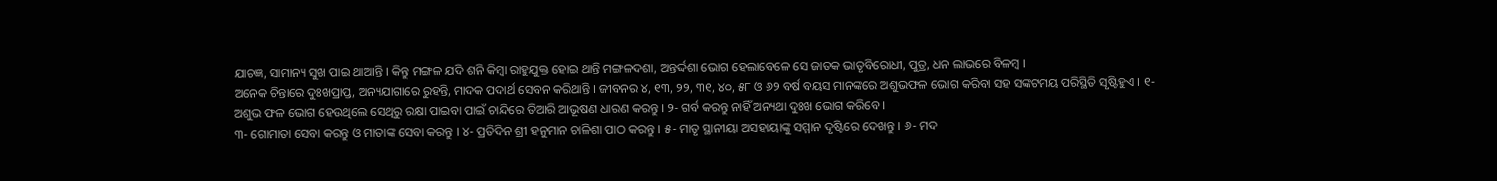ଯାଚଜ୍ଞ, ସାମାନ୍ୟ ସୁଖ ପାଇ ଥାଆନ୍ତି । କିନ୍ତୁ ମଙ୍ଗଳ ଯଦି ଶନି କିମ୍ବା ରାହୁଯୁକ୍ତ ହୋଇ ଥାନ୍ତି ମଙ୍ଗଳଦଶା, ଅନ୍ତର୍ଦ୍ଦଶା ଭୋଗ ହେଲାବେଳେ ସେ ଜାତକ ଭାତୃବିରୋଧୀ, ପୁତ୍ର, ଧନ ଲାଭରେ ବିଳମ୍ବ ।
ଅନେକ ଚିନ୍ତାରେ ଦୁଃଖପ୍ରାପ୍ତ, ଅନ୍ୟଯାଗାରେ ରୁହନ୍ତି, ମାଦକ ପଦାର୍ଥ ସେବନ କରିଥାନ୍ତି । ଜୀବନର ୪, ୧୩, ୨୨, ୩୧, ୪୦, ୫୮ ଓ ୬୨ ବର୍ଷ ବୟସ ମାନଙ୍କରେ ଅଶୁଭଫଳ ଭୋଗ କରିବା ସହ ସଙ୍କଟମୟ ପରିସ୍ଥିତି ସୃଷ୍ଟିହୁଏ । ୧- ଅଶୁଭ ଫଳ ଭୋଗ ହେଉଥିଲେ ସେଥିରୁ ରକ୍ଷା ପାଇବା ପାଇଁ ଚାନ୍ଦିରେ ତିଆରି ଆଭୂଷଣ ଧାରଣ କରନ୍ତୁ । ୨- ଗର୍ବ କରନ୍ତୁ ନାହିଁ ଅନ୍ୟଥା ଦୁଃଖ ଭୋଗ କରିବେ ।
୩- ଗୋମାତା ସେବା କରନ୍ତୁ ଓ ମାତାଙ୍କ ସେବା କରନ୍ତୁ । ୪- ପ୍ରତିଦିନ ଶ୍ରୀ ହନୁମାନ ଚାଳିଶା ପାଠ କରନ୍ତୁ । ୫- ମାତୃ ସ୍ଥାନୀୟା ଅସହାୟାଙ୍କୁ ସମ୍ମାନ ଦୃଷ୍ଟିରେ ଦେଖନ୍ତୁ । ୬- ମଦ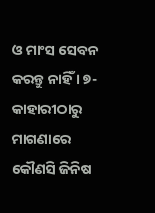ଓ ମାଂସ ସେବନ କରନ୍ତୁ ନାହିଁ । ୭- କାହାରୀଠାରୁ ମାଗଣାରେ କୌଣସି ଜିନିଷ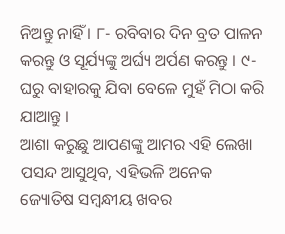ନିଅନ୍ତୁ ନାହିଁ । ୮- ରବିବାର ଦିନ ବ୍ରତ ପାଳନ କରନ୍ତୁ ଓ ସୂର୍ଯ୍ୟଙ୍କୁ ଅର୍ଘ୍ୟ ଅର୍ପଣ କରନ୍ତୁ । ୯- ଘରୁ ବାହାରକୁ ଯିବା ବେଳେ ମୁହଁ ମିଠା କରି ଯାଆନ୍ତୁ ।
ଆଶା କରୁଛୁ ଆପଣଙ୍କୁ ଆମର ଏହି ଲେଖା ପସନ୍ଦ ଆସୁଥିବ, ଏହିଭଳି ଅନେକ ଜ୍ୟୋତିଷ ସମ୍ବନ୍ଧୀୟ ଖବର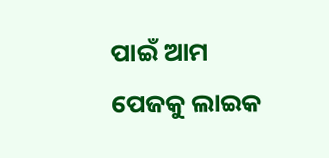ପାଇଁ ଆମ ପେଜକୁ ଲାଇକ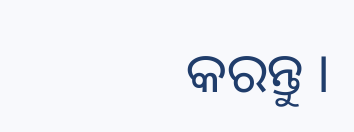କରନ୍ତୁ ।